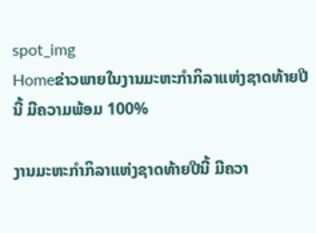spot_img
Homeຂ່າວພາຍໃນງານມະຫະກຳກິລາແຫ່ງຊາດທ້າຍປີນີ້ ມີຄວາມພ້ອມ 100%

ງານມະຫະກຳກິລາແຫ່ງຊາດທ້າຍປີນີ້ ມີຄວາ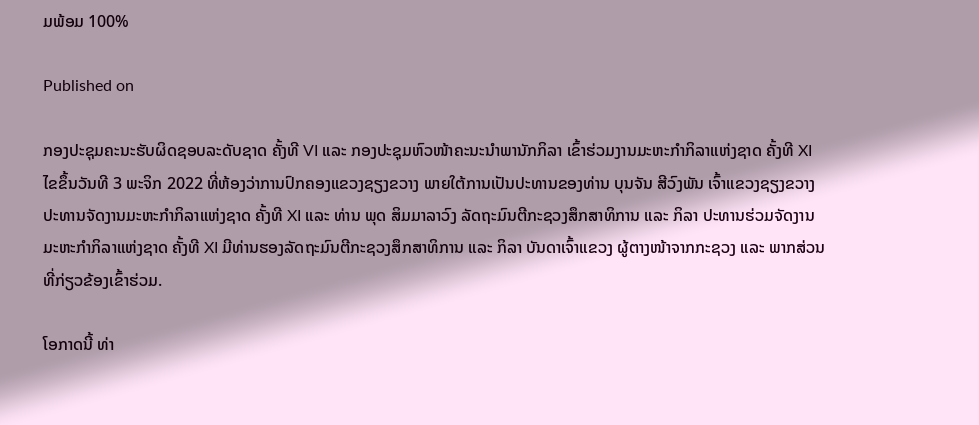ມພ້ອມ 100%

Published on

ກອງປະຊຸມຄະນະຮັບຜິດຊອບລະດັບຊາດ ຄັ້ງທີ VI ແລະ ກອງປະຊຸມຫົວໜ້າຄະນະນໍາພານັກກິລາ ເຂົ້າຮ່ວມງານມະຫະກໍາກິລາແຫ່ງຊາດ ຄັ້ງທີ XI ໄຂຂຶ້ນວັນທີ 3 ພະຈິກ 2022 ທີ່ຫ້ອງວ່າການປົກຄອງແຂວງຊຽງຂວາງ ພາຍໃຕ້ການເປັນປະທານຂອງທ່ານ ບຸນຈັນ ສີວົງພັນ ເຈົ້າແຂວງຊຽງຂວາງ ປະທານຈັດງານມະຫະກໍາກິລາແຫ່ງຊາດ ຄັ້ງທີ XI ແລະ ທ່ານ ພຸດ ສິມມາລາວົງ ລັດຖະມົນຕີກະຊວງສຶກສາທິການ ແລະ ກິລາ ປະທານຮ່ວມຈັດງານມະຫະກໍາກິລາແຫ່ງຊາດ ຄັ້ງທີ XI ມີທ່ານຮອງລັດຖະມົນຕີກະຊວງສຶກສາທິການ ແລະ ກິລາ ບັນດາເຈົ້າແຂວງ ຜູ້ຕາງໜ້າຈາກກະຊວງ ແລະ ພາກສ່ວນທີ່ກ່ຽວຂ້ອງເຂົ້າຮ່ວມ.

ໂອກາດນີ້ ທ່າ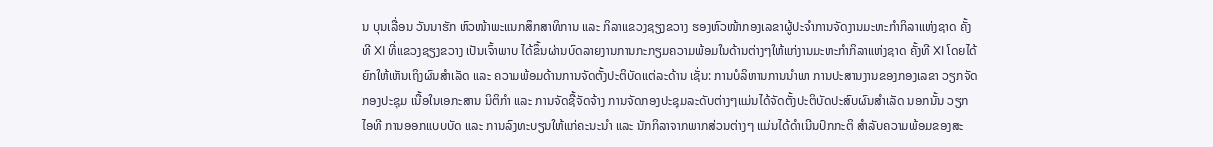ນ ບຸນເລື່ອນ ວັນນາຮັກ ຫົວໜ້າພະແນກສຶກສາທິການ ແລະ ກິລາແຂວງຊຽງຂວາງ ຮອງຫົວໜ້າກອງເລຂາຜູ້ປະຈໍາການຈັດງານມະຫະກຳກິລາແຫ່ງຊາດ ຄັ້ງທີ XI ທີ່ແຂວງຊຽງຂວາງ ເປັນເຈົ້າພາບ ໄດ້ຂຶ້ນຜ່ານບົດລາຍງານການກະກຽມຄວາມພ້ອມໃນດ້ານຕ່າງໆໃຫ້ແກ່ງານມະຫະກຳກິລາແຫ່ງຊາດ ຄັ້ງທີ XI ໂດຍໄດ້ຍົກໃຫ້ເຫັນເຖິງຜົນສໍາເລັດ ແລະ ຄວາມພ້ອມດ້ານການຈັດຕັ້ງປະຕິບັດແຕ່ລະດ້ານ ເຊັ່ນ: ການບໍລິຫານການນໍາພາ ການປະສານງານຂອງກອງເລຂາ ວຽກຈັດກອງປະຊຸມ ເນື້ອໃນເອກະສານ ນິຕິກໍາ ແລະ ການຈັດຊື້ຈັດຈ້າງ ການຈັດກອງປະຊຸມລະດັບຕ່າງໆແມ່ນໄດ້ຈັດຕັ້ງປະຕິບັດປະສົບຜົນສໍາເລັດ ນອກນັ້ນ ວຽກໄອທີ ການອອກແບບບັດ ແລະ ການລົງທະບຽນໃຫ້ແກ່ຄະນະນໍາ ແລະ ນັກກິລາຈາກພາກສ່ວນຕ່າງໆ ແມ່ນໄດ້ດໍາເນີນປົກກະຕິ ສໍາລັບຄວາມພ້ອມຂອງສະ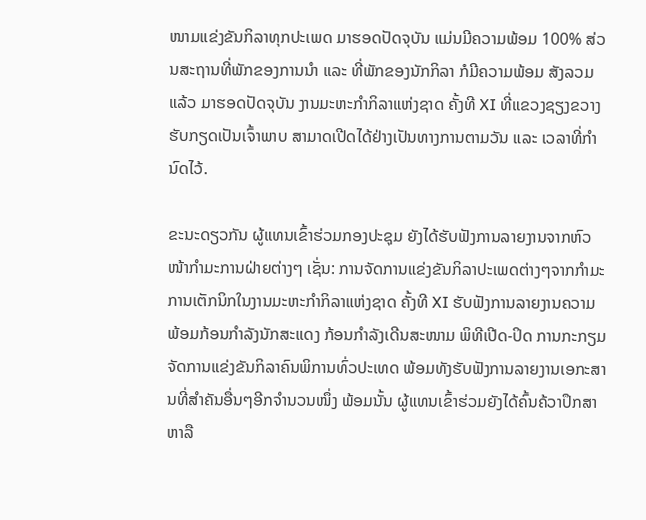ໜາມແຂ່ງຂັນກິລາທຸກປະເພດ ມາຮອດປັດຈຸບັນ ແມ່ນມີຄວາມພ້ອມ 100% ສ່ວນສະຖານທີ່ພັກຂອງການນໍາ ແລະ ທີ່ພັກຂອງນັກກິລາ ກໍມີຄວາມພ້ອມ ສັງລວມແລ້ວ ມາຮອດປັດຈຸບັນ ງານມະຫະກຳກິລາແຫ່ງຊາດ ຄັ້ງທີ XI ທີ່ແຂວງຊຽງຂວາງຮັບກຽດເປັນເຈົ້າພາບ ສາມາດເປີດໄດ້ຢ່າງເປັນທາງການຕາມວັນ ແລະ ເວລາທີ່ກໍານົດໄວ້.

ຂະນະດຽວກັນ ຜູ້ແທນເຂົ້າຮ່ວມກອງປະຊຸມ ຍັງໄດ້ຮັບຟັງການລາຍງານຈາກຫົວໜ້າກໍາມະການຝ່າຍຕ່າງໆ ເຊັ່ນ: ການຈັດການແຂ່ງຂັນກິລາປະເພດຕ່າງໆຈາກກໍາມະການເຕັກນິກໃນງານມະຫະກໍາກິລາແຫ່ງຊາດ ຄັ້ງທີ XI ຮັບຟັງການລາຍງານຄວາມພ້ອມກ້ອນກໍາລັງນັກສະແດງ ກ້ອນກໍາລັງເດີນສະໜາມ ພິທີເປີດ-ປິດ ການກະກຽມຈັດການແຂ່ງຂັນກິລາຄົນພິການທົ່ວປະເທດ ພ້ອມທັງຮັບຟັງການລາຍງານເອກະສານທີ່ສໍາຄັນອື່ນໆອີກຈໍານວນໜຶ່ງ ພ້ອມນັ້ນ ຜູ້ແທນເຂົ້າຮ່ວມຍັງໄດ້ຄົ້ນຄ້ວາປຶກສາຫາລື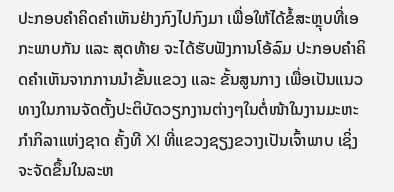ປະກອບຄໍາຄິດຄໍາເຫັນຢ່າງກົງໄປກົງມາ ເພື່ອໃຫ້ໄດ້ຂໍ້ສະຫຼຸບທີ່ເອກະພາບກັນ ແລະ ສຸດທ້າຍ ຈະໄດ້ຮັບຟັງການໂອ້ລົມ ປະກອບຄໍາຄິດຄໍາເຫັນຈາກການນໍາຂັ້ນແຂວງ ແລະ ຂັ້ນສູນກາງ ເພື່ອເປັນແນວທາງໃນການຈັດຕັ້ງປະຕິບັດວຽກງານຕ່າງໆໃນຕໍ່ໜ້າໃນງານມະຫະກໍາກິລາແຫ່ງຊາດ ຄັ້ງທີ XI ທີ່ແຂວງຊຽງຂວາງເປັນເຈົ້າພາບ ເຊິ່ງຈະຈັດຂຶ້ນໃນລະຫ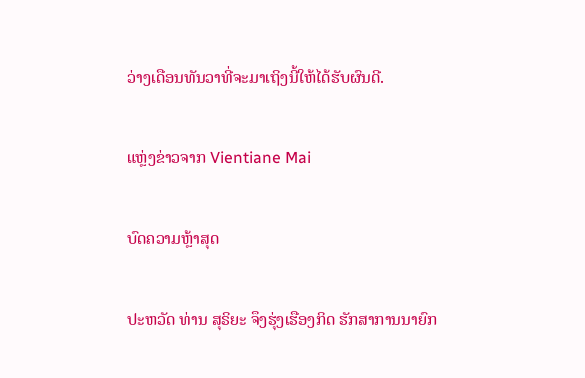ວ່າງເດືອນທັນວາທີ່ຈະມາເຖິງນີ້ໃຫ້ໄດ້ຮັບຜົນດີ.

ແຫຼ່ງຂ່າວຈາກ Vientiane Mai

ບົດຄວາມຫຼ້າສຸດ

ປະຫວັດ ທ່ານ ສຸຣິຍະ ຈຶງຮຸ່ງເຮືອງກິດ ຮັກສາການນາຍົກ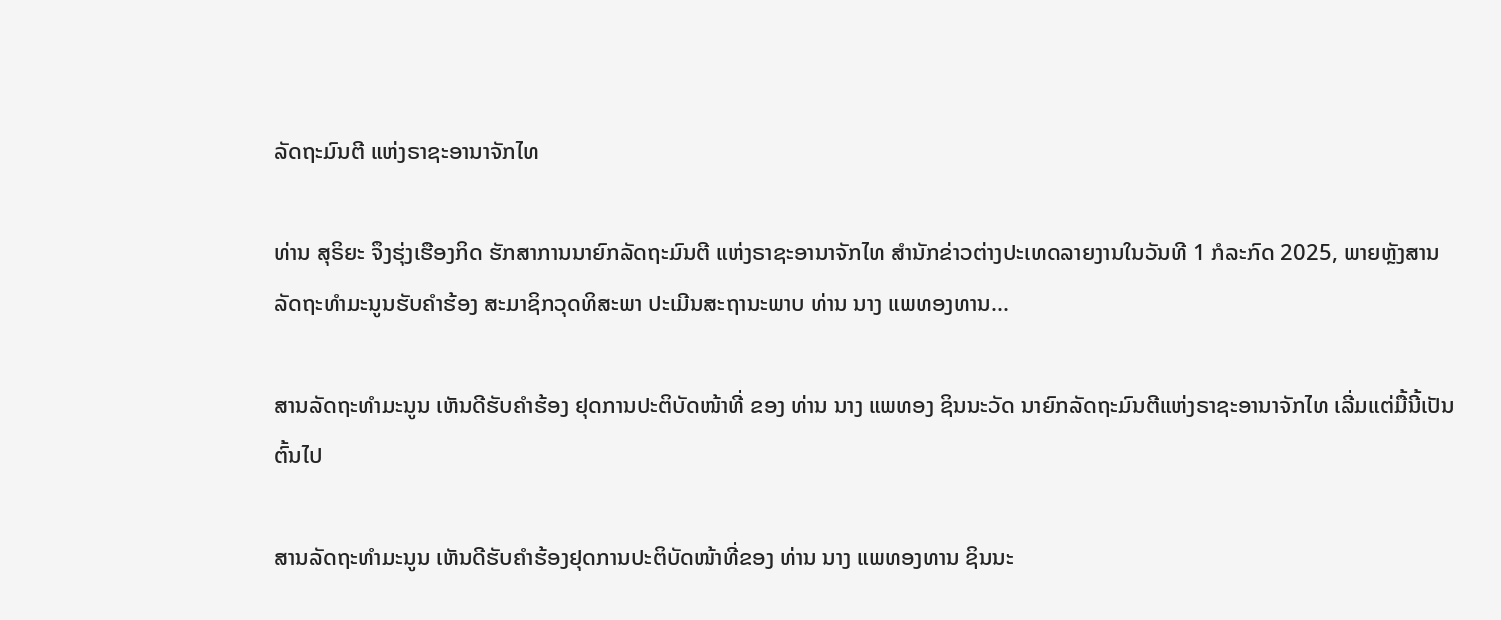ລັດຖະມົນຕີ ແຫ່ງຣາຊະອານາຈັກໄທ

ທ່ານ ສຸຣິຍະ ຈຶງຮຸ່ງເຮືອງກິດ ຮັກສາການນາຍົກລັດຖະມົນຕີ ແຫ່ງຣາຊະອານາຈັກໄທ ສຳນັກຂ່າວຕ່າງປະເທດລາຍງານໃນວັນທີ 1 ກໍລະກົດ 2025, ພາຍຫຼັງສານລັດຖະທຳມະນູນຮັບຄຳຮ້ອງ ສະມາຊິກວຸດທິສະພາ ປະເມີນສະຖານະພາບ ທ່ານ ນາງ ແພທອງທານ...

ສານລັດຖະທຳມະນູນ ເຫັນດີຮັບຄຳຮ້ອງ ຢຸດການປະຕິບັດໜ້າທີ່ ຂອງ ທ່ານ ນາງ ແພທອງ ຊິນນະວັດ ນາຍົກລັດຖະມົນຕີແຫ່ງຣາຊະອານາຈັກໄທ ເລີ່ມແຕ່ມື້ນີ້ເປັນຕົ້ນໄປ

ສານລັດຖະທຳມະນູນ ເຫັນດີຮັບຄຳຮ້ອງຢຸດການປະຕິບັດໜ້າທີ່ຂອງ ທ່ານ ນາງ ແພທອງທານ ຊິນນະ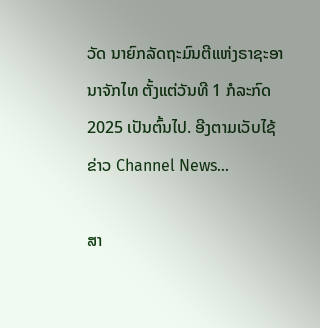ວັດ ນາຍົກລັດຖະມົນຕີແຫ່ງຣາຊະອານາຈັກໄທ ຕັ້ງແຕ່ວັນທີ 1 ກໍລະກົດ 2025 ເປັນຕົ້ນໄປ. ອີງຕາມເວັບໄຊ້ຂ່າວ Channel News...

ສາ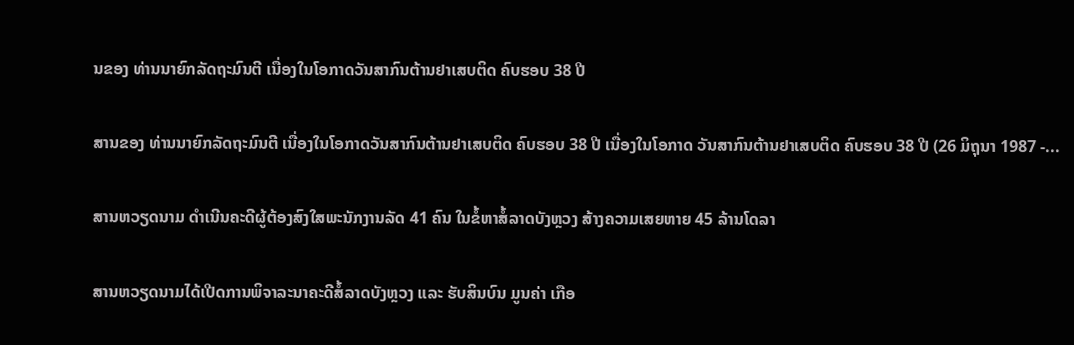ນຂອງ ທ່ານນາຍົກລັດຖະມົນຕີ ເນື່ອງໃນໂອກາດວັນສາກົນຕ້ານຢາເສບຕິດ ຄົບຮອບ 38 ປີ

ສານຂອງ ທ່ານນາຍົກລັດຖະມົນຕີ ເນື່ອງໃນໂອກາດວັນສາກົນຕ້ານຢາເສບຕິດ ຄົບຮອບ 38 ປີ ເນື່ອງໃນໂອກາດ ວັນສາກົນຕ້ານຢາເສບຕິດ ຄົບຮອບ 38 ປີ (26 ມິຖຸນາ 1987 -...

ສານຫວຽດນາມ ດຳເນີນຄະດີຜູ້ຕ້ອງສົງໃສພະນັກງານລັດ 41 ຄົນ ໃນຂໍ້ຫາສໍ້ລາດບັງຫຼວງ ສ້າງຄວາມເສຍຫາຍ 45 ລ້ານໂດລາ

ສານຫວຽດນາມໄດ້ເປີດການພິຈາລະນາຄະດີສໍ້ລາດບັງຫຼວງ ແລະ ຮັບສິນບົນ ມູນຄ່າ ເກືອ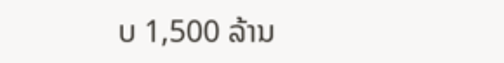ບ 1,500 ລ້ານ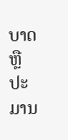ບາດ ຫຼື ປະມານ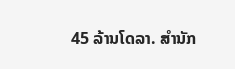45 ລ້ານໂດລາ. ສຳນັກ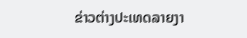ຂ່າວຕ່າງປະເທດລາຍງາ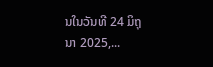ນໃນວັນທີ 24 ມິຖຸນາ 2025,...